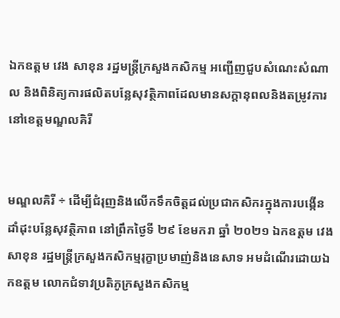ឯកឧត្តម វេង សាខុន រដ្ឋមន្ត្រីក្រសួងកសិកម្ម អញ្ជើញជួបសំណេះសំណាល និងពិនិត្យការផលិតបន្លែសុវត្ថិភាពដែលមានសក្ដានុពលនិងតម្រូវការ នៅខេត្តមណ្ឌលគិរី


មណ្ឌលគិរី ÷ ដើម្បីជំរុញនិងលើកទឹកចិត្តដល់ប្រជាកសិករក្នុងការបង្កើនដាំដុះបន្លែសុវត្ថិភាព នៅព្រឹកថ្ងៃទី ២៩ ខែមករា ឆ្នាំ ២០២១ ឯកឧត្តម វេង សាខុន រដ្ឋមន្ត្រីក្រសួងកសិកម្មរុក្ខាប្រមាញ់និងនេសាទ អមដំណើរដោយឯកឧត្តម លោកជំទាវប្រតិភូក្រសួងកសិកម្ម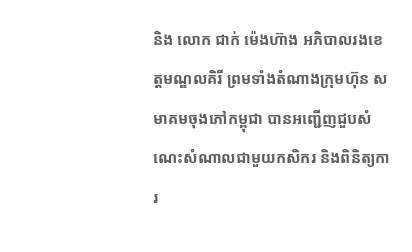និង លោក ជាក់ ម៉េងហ៊ាង អភិបាលរងខេត្តមណ្ឌលគិរី ព្រមទាំងតំណាងក្រុមហ៊ុន សមាគមចុងភៅកម្ពុជា បានអញ្ជើញជួបសំណេះសំណាលជាមួយកសិករ និងពិនិត្យការ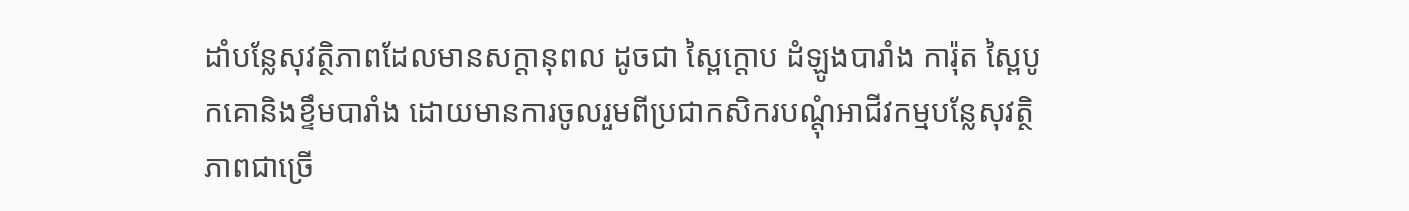ដាំបន្លែសុវត្ថិភាពដែលមានសក្ដានុពល ដូចជា ស្ពៃក្ដោប ដំឡូងបារាំង ការ៉ុត ស្ពៃបូកគោនិងខ្ទឹមបារាំង ដោយមានការចូលរួមពីប្រជាកសិករបណ្ដុំអាជីវកម្មបន្លែសុវត្ថិភាពជាច្រើ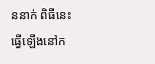ននាក់ ពិធីនេះធ្វើឡើងនៅក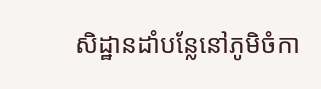សិដ្ឋានដាំបន្លែនៅភូមិចំកា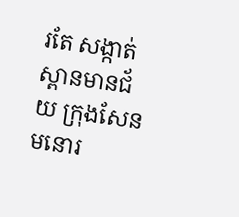រតែ សង្កាត់ស្ពានមានជ័យ ក្រុងសែនមនោរ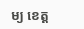ម្យ ខេត្ត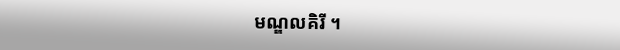មណ្ឌលគិរី ។